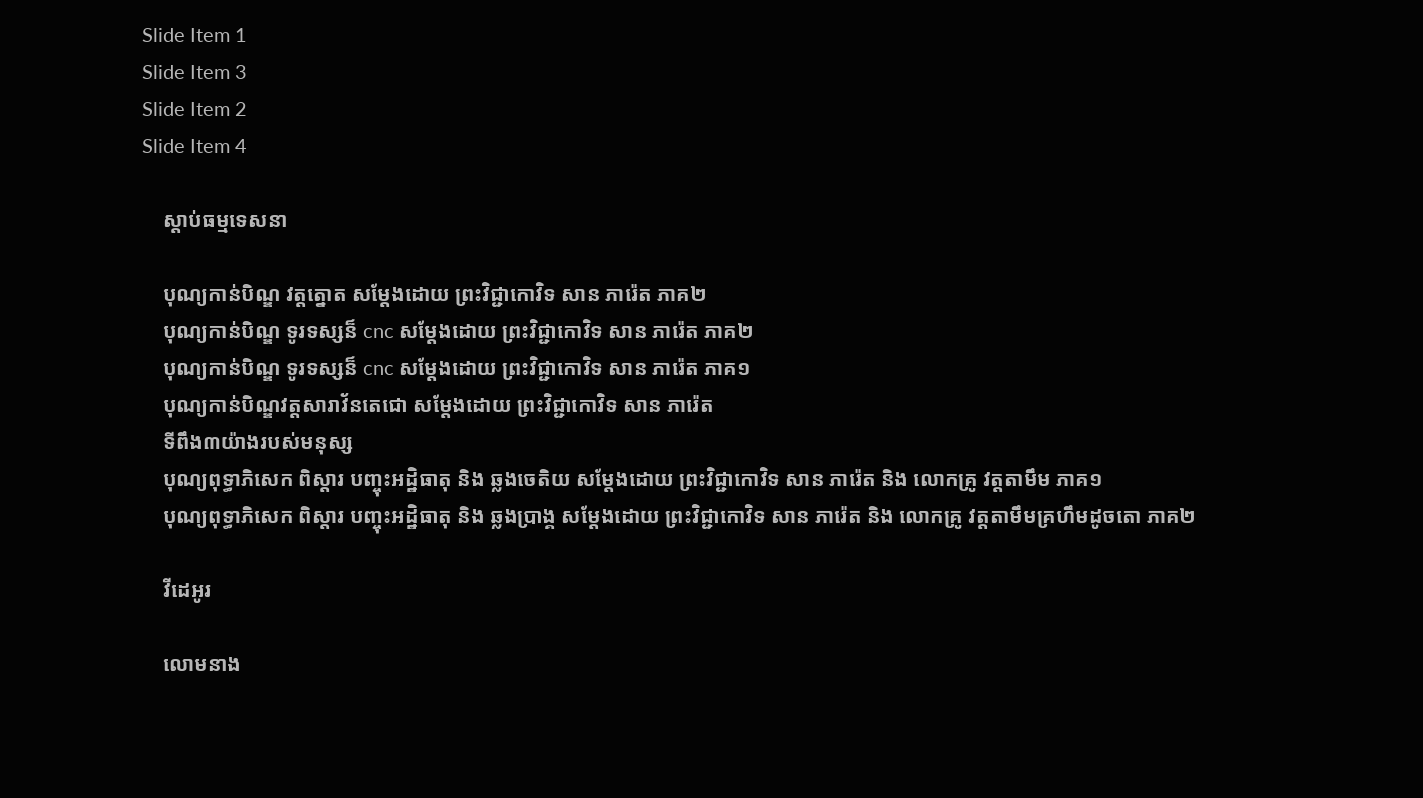Slide Item 1
Slide Item 3
Slide Item 2
Slide Item 4

    ស្តាប់ធម្មទេសនា

    បុណ្យកាន់បិណ្ឌ វត្តត្នោត សម្ដែងដោយ ព្រះវិជ្ជាកោវិទ សាន ភារ៉េត ភាគ២
    បុណ្យកាន់បិណ្ឌ ទូរទស្សន៏ cnc សម្ដែងដោយ ព្រះវិជ្ជាកោវិទ សាន ភារ៉េត ភាគ២
    បុណ្យកាន់បិណ្ឌ ទូរទស្សន៏ cnc សម្ដែងដោយ ព្រះវិជ្ជាកោវិទ សាន ភារ៉េត ភាគ១
    បុណ្យកាន់បិណ្ឌវត្តសារាវ័នតេជោ សម្ដែងដោយ ព្រះវិជ្ជាកោវិទ សាន ភារ៉េត
    ទីពឹង៣យ៉ាងរបស់មនុស្ស
    បុណ្យពុទ្ធាភិសេក ពិស្ដារ បញ្ចុះអដ្ឋិធាតុ និង ឆ្លងចេតិយ សម្ដែងដោយ ព្រះវិជ្ជាកោវិទ សាន ភារ៉េត និង លោកគ្រូ វត្តតាមឹម ភាគ១
    បុណ្យពុទ្ធាភិសេក ពិស្ដារ បញ្ចុះអដ្ឋិធាតុ និង ឆ្លងប្រាង្គ សម្ដែងដោយ ព្រះវិជ្ជាកោវិទ សាន ភារ៉េត និង លោកគ្រូ វត្តតាមឹមគ្រហឹមដូចតោ ភាគ២

    វីដេអូរ

    លោមនាង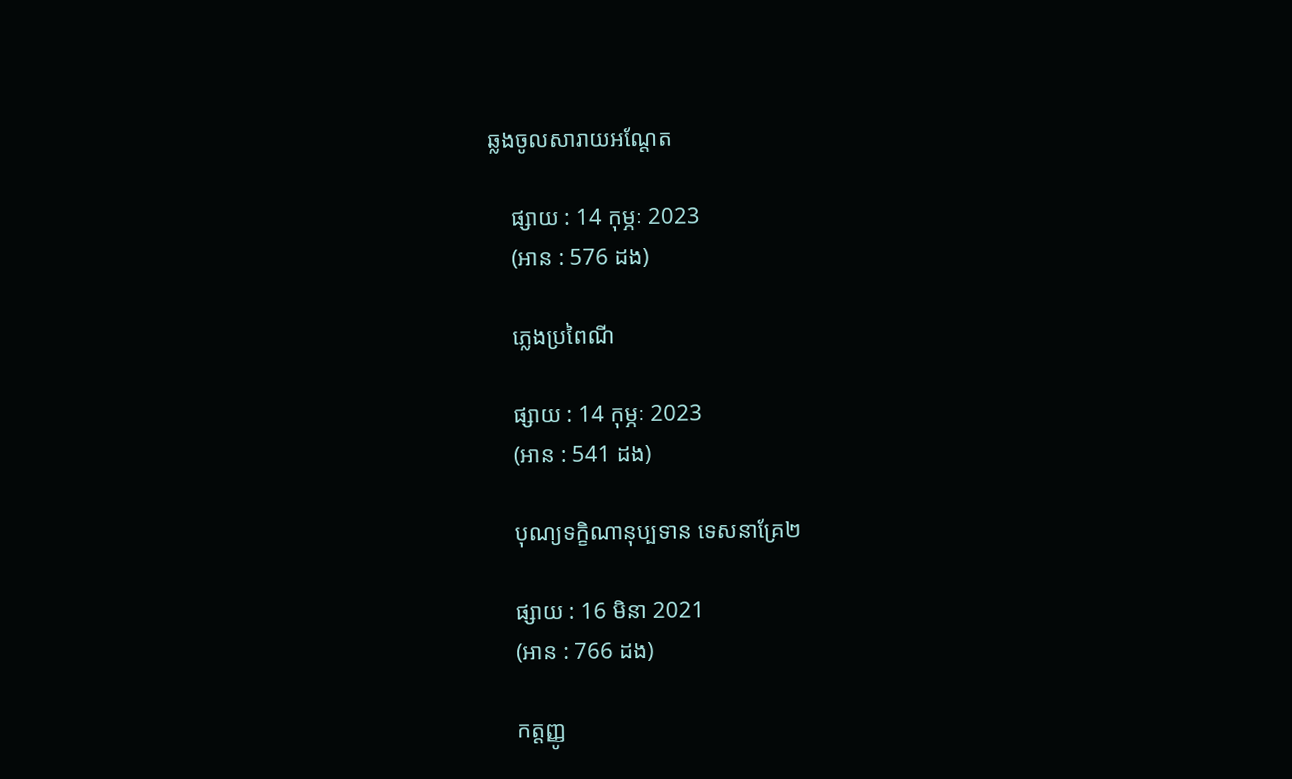ឆ្លងចូលសារាយអណ្តែត

    ផ្សាយ : 14 កុម្ភៈ 2023
    (អាន : 576 ដង)

    ភ្លេងប្រពៃណី

    ផ្សាយ : 14 កុម្ភៈ 2023
    (អាន : 541 ដង)

    បុណ្យទក្ខិណានុប្បទាន ទេសនាគ្រែ២

    ផ្សាយ : 16 មិនា 2021
    (អាន : 766 ដង)

    កត្តញ្ញូ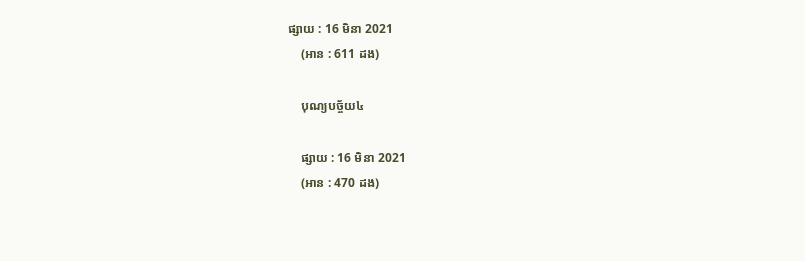ផ្សាយ : 16 មិនា 2021
    (អាន : 611 ដង)

    បុណ្យបច្ច័យ៤

    ផ្សាយ : 16 មិនា 2021
    (អាន : 470 ដង)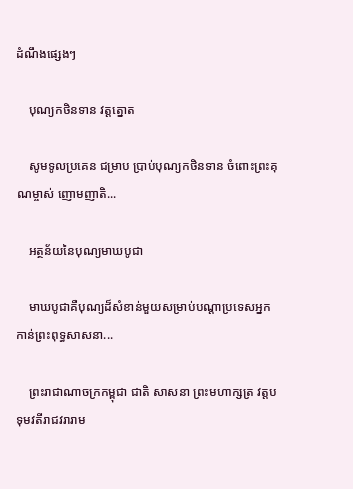ដំណឹងផ្សេងៗ

    បុណ្យកថិនទាន វត្តត្នោត

    សូមទូលប្រគេន ជម្រាប ប្រាប់បុណ្យកថិនទាន ចំពោះព្រះគុណម្ចាស់ ញោមញាតិ...

    អត្ថន័យនៃបុណ្យមាឃបូជា

    មាឃបូជាគឺបុណ្យដ៏សំខាន់មួយសម្រាប់បណ្ដាប្រទេសអ្នកកាន់ព្រះពុទ្ធសាសនា...

    ព្រះរាជាណាចក្រកម្ពុជា ជាតិ សាសនា ព្រះមហាក្សត្រ វត្តបទុមវតីរាជវរារាម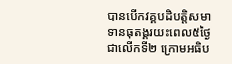បានបើកវគ្គបដិបត្តិសមាទានធុតង្គរយះពេល៥ថ្ងៃជាលើកទី២ ក្រោមអធិប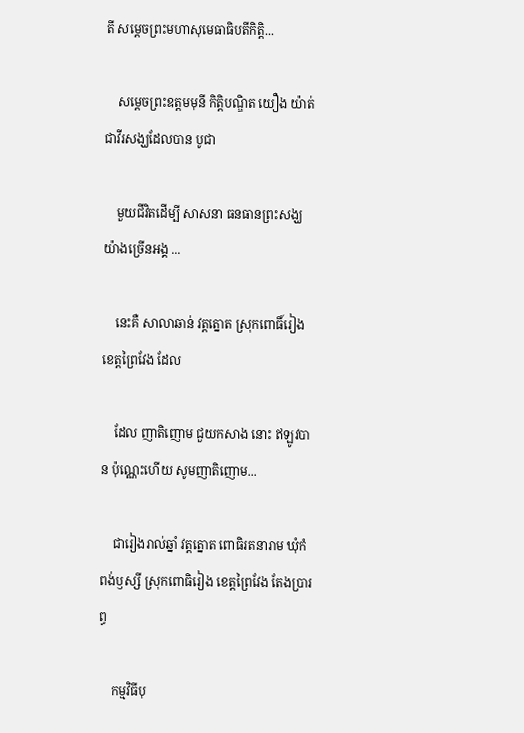តី សម្តេចព្រះមហាសុមេធាធិបតីកិត្តិ...

    សម្តេចព្រះឧត្តមមុនី កិត្តិបណ្ឌិត យឿង យ៉ាត់ ជាវីរសង្ឃដែលបាន បូជា

    មួយជីវិតដេីម្បី សាសនា ធនធានព្រះសង្ឃយ៉ាងច្រេីនអង្គ ...

    នេះគឺ សាលាឆាន់ វត្តត្នោត ស្រុកពោធិ៍រៀង ខេត្តព្រៃវែង ដែល

    ដែល ញាតិញោម ជួយកសាង នោះ ឥឡូវបាន ប៉ុណ្ណេះហេីយ សូមញាតិញោម...

    ជារៀងរាល់ឆ្នាំ វត្តត្នោត ពោធិរតនារាម ឃុំកំពង់ឫស្សី ស្រុកពោធិរៀង ខេត្តព្រៃវែង តែងប្រារព្ធ

    កម្មវិធីបុ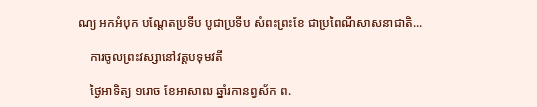ណ្យ អកអំបុក បណ្តែតប្រទីប បូជាប្រទីប សំពះព្រះខែ ជាប្រពៃណីសាសនាជាតិ...

    ការចូលព្រះវស្សានៅវត្តបទុមវតី

    ថ្ងៃអាទិត្យ ១រោច ខែអាសាឍ ឆ្នាំរកានព្វស័ក ព.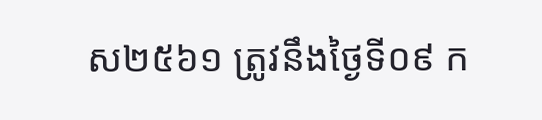ស២៥៦១ ត្រូវនឹងថ្ងៃទី០៩ ក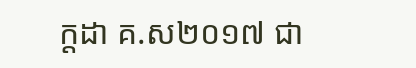ក្តដា គ.ស២០១៧ ជា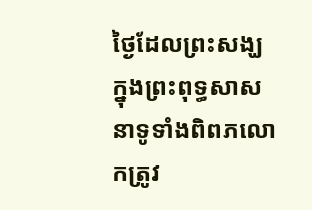ថ្ងៃដែលព្រះសង្ឃក្នុងព្រះពុទ្ធសាសនាទូទាំងពិពភលោកត្រូវ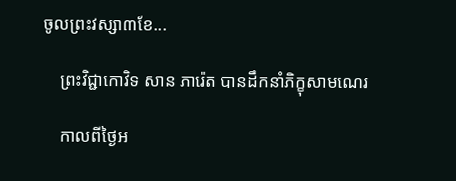ចូលព្រះវស្សា៣ខែ...

    ព្រះវិជ្ជាកោវិទ សាន ភារ៉េត បានដឹកនាំភិក្ខុសាមណេរ

    កាលពីថ្ងៃអ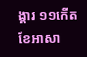ង្គារ ១១កើត ខែអាសា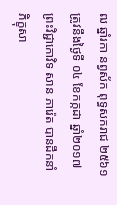ឍ ឆ្នាំរកា នព្វស័ក ពុទ្ធសករាជ ២៥៦១ ត្រូវនឹងថ្ងៃទី ០៤ ខែកក្កដា ឆ្នាំ២០១៧ ព្រះវិជ្ជាកោវិទ សាន ភារ៉េត បានដឹកនាំភិក្ខុសា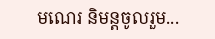មណេរ និមន្តចូលរួម...